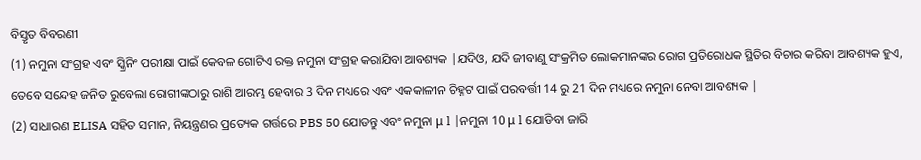ବିସ୍ତୃତ ବିବରଣୀ
(1) ନମୁନା ସଂଗ୍ରହ ଏବଂ ସ୍କ୍ରିନିଂ ପରୀକ୍ଷା ପାଇଁ କେବଳ ଗୋଟିଏ ରକ୍ତ ନମୁନା ସଂଗ୍ରହ କରାଯିବା ଆବଶ୍ୟକ |ଯଦିଓ, ଯଦି ଜୀବାଣୁ ସଂକ୍ରମିତ ଲୋକମାନଙ୍କର ରୋଗ ପ୍ରତିରୋଧକ ସ୍ଥିତିର ବିଚାର କରିବା ଆବଶ୍ୟକ ହୁଏ, ତେବେ ସନ୍ଦେହ ଜନିତ ରୁବେଲା ରୋଗୀଙ୍କଠାରୁ ରାଶି ଆରମ୍ଭ ହେବାର 3 ଦିନ ମଧ୍ୟରେ ଏବଂ ଏକକାଳୀନ ଚିହ୍ନଟ ପାଇଁ ପରବର୍ତ୍ତୀ 14 ରୁ 21 ଦିନ ମଧ୍ୟରେ ନମୁନା ନେବା ଆବଶ୍ୟକ |
(2) ସାଧାରଣ ELISA ସହିତ ସମାନ, ନିୟନ୍ତ୍ରଣର ପ୍ରତ୍ୟେକ ଗର୍ତ୍ତରେ PBS 50 ଯୋଡନ୍ତୁ ଏବଂ ନମୁନା μ l |ନମୁନା 10 μ l ଯୋଡିବା ଜାରି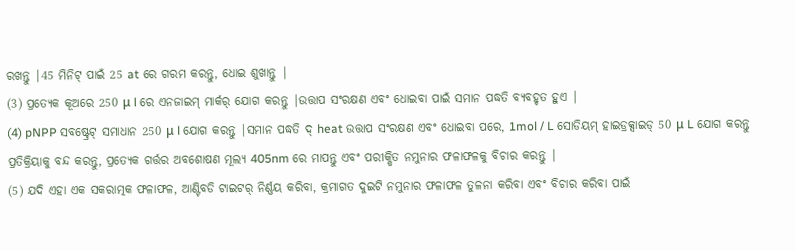ରଖନ୍ତୁ |45 ମିନିଟ୍ ପାଇଁ 25 at ରେ ଗରମ କରନ୍ତୁ, ଧୋଇ ଶୁଖାନ୍ତୁ |
(3) ପ୍ରତ୍ୟେକ କୂଅରେ 250 μ l ରେ ଏନଜାଇମ୍ ମାର୍କର୍ ଯୋଗ କରନ୍ତୁ |ଉତ୍ତାପ ସଂରକ୍ଷଣ ଏବଂ ଧୋଇବା ପାଇଁ ସମାନ ପଦ୍ଧତି ବ୍ୟବହୃତ ହୁଏ |
(4) pNPP ସବଷ୍ଟ୍ରେଟ୍ ସମାଧାନ 250 μ l ଯୋଗ କରନ୍ତୁ |ସମାନ ପଦ୍ଧତି ଦ୍ heat ଉତ୍ତାପ ସଂରକ୍ଷଣ ଏବଂ ଧୋଇବା ପରେ, 1mol / L ସୋଡିୟମ୍ ହାଇଡ୍ରକ୍ସାଇଡ୍ 50 μ L ଯୋଗ କରନ୍ତୁ ପ୍ରତିକ୍ରିୟାକୁ ବନ୍ଦ କରନ୍ତୁ, ପ୍ରତ୍ୟେକ ଗର୍ତ୍ତର ଅବଶୋଷଣ ମୂଲ୍ୟ 405nm ରେ ମାପନ୍ତୁ ଏବଂ ପରୀକ୍ଷିତ ନମୁନାର ଫଳାଫଳକୁ ବିଚାର କରନ୍ତୁ |
(5) ଯଦି ଏହା ଏକ ସକରାତ୍ମକ ଫଳାଫଳ, ଆଣ୍ଟିବଡି ଟାଇଟର୍ ନିର୍ଣ୍ଣୟ କରିବା, କ୍ରମାଗତ ଦୁଇଟି ନମୁନାର ଫଳାଫଳ ତୁଳନା କରିବା ଏବଂ ବିଚାର କରିବା ପାଇଁ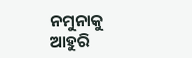ନମୁନାକୁ ଆହୁରି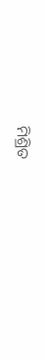ମିଶ୍ରିତ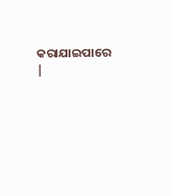କରାଯାଇପାରେ |